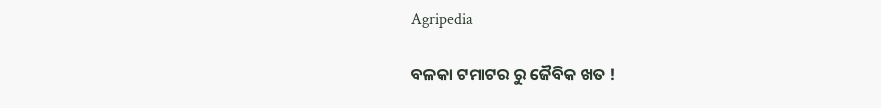Agripedia

ବଳକା ଟମାଟର ରୁ ଜୈବିକ ଖତ !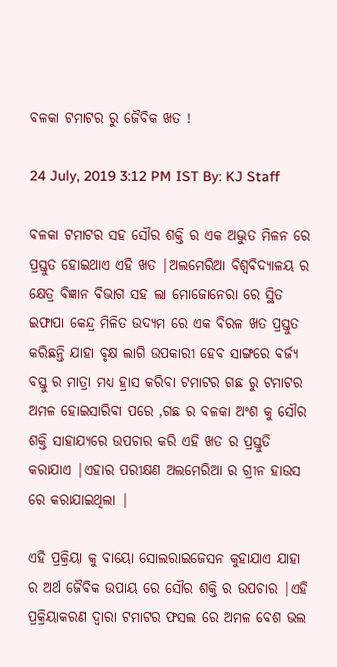ବଳକା ଟମାଟର ରୁ ଜୈବିକ ଖତ !

24 July, 2019 3:12 PM IST By: KJ Staff

ବଳକା ଟମାଟର ସହ ସୌର ଶକ୍ତି ର ଏକ ଅଦ୍ଭୁତ ମିଳନ ରେ ପ୍ରସ୍ତୁତ ହୋଇଥାଏ ଏହି ଖତ |ଅଲମେରିଆ ବିଶ୍ୱବିଦ୍ୟାଳୟ ର କ୍ଷେତ୍ର ବିଜ୍ଞାନ ବିଭାଗ ସହ ଲା ମୋଜୋନେରା ରେ ସ୍ଥିତ ଇଫାପା କେନ୍ଦ୍ର ମିଳିତ ଉଦ୍ୟମ ରେ ଏକ ବିରଳ ଖତ ପ୍ରସ୍ତୁତ କରିଛନ୍ତି ଯାହା ବୃକ୍ଷ ଲାଗି ଉପକାରୀ ହେବ ସାଙ୍ଗରେ ବର୍ଜ୍ୟ ବସ୍ତୁ ର ମାତ୍ରା ମଧ୍ୟ ହ୍ରାସ କରିବା ଟମାଟର ଗଛ ରୁ ଟମାଟର ଅମଳ ହୋଇସାରିବା ପରେ ,ଗଛ ର ବଳକା ଅଂଶ କୁ ସୌର ଶକ୍ତି ସାହାଯ୍ୟରେ ଉପଚାର କରି ଏହି ଖତ ର ପ୍ରସ୍ତୁତି କରାଯାଏ |ଏହାର ପରୀକ୍ଷଣ ଅଲମେରିଆ ର ଗ୍ରୀନ ହାଉସ ରେ କରାଯାଇଥିଲା |

ଏହି ପ୍ରକ୍ରିୟା କୁ ବାୟୋ ସୋଲରାଇଜେସନ କୁହାଯାଏ ଯାହା ର ଅର୍ଥ ଜୈବିକ ଉପାୟ ରେ ସୌର ଶକ୍ତି ର ଉପଚାର |ଏହି ପ୍ରକ୍ରିୟାକରଣ ଦ୍ୱାରା ଟମାଟର ଫସଲ ରେ ଅମଳ ବେଶ ଭଲ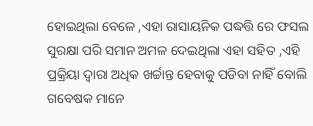ହୋଇଥିଲା ବେଳେ ,ଏହା ରାସାୟନିକ ପଦ୍ଧତ୍ତି ରେ ଫସଲ ସୁରକ୍ଷା ପରି ସମାନ ଅମଳ ଦେଇଥିଲା ଏହା ସହିତ ,ଏହି ପ୍ରକ୍ରିୟା ଦ୍ୱାରା ଅଧିକ ଖର୍ଚ୍ଚାନ୍ତ ହେବାକୁ ପଡିବା ନାହିଁ ବୋଲି ଗବେଷକ ମାନେ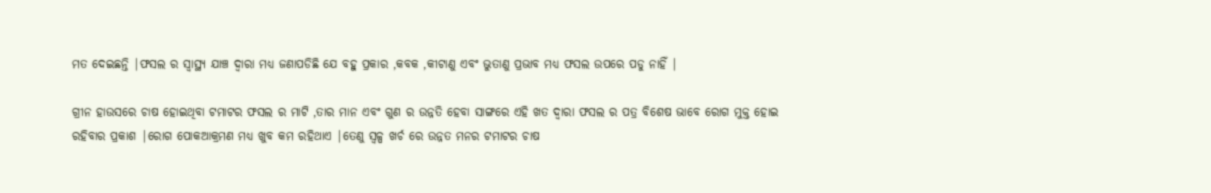ମତ ଦେଇଛନ୍ତି |ଫସଲ ର ସ୍ୱାସ୍ଥ୍ୟ ଯାଞ୍ଚ ଦ୍ୱାରା ମଧ୍ୟ ଜଣାପଡିଛି ଯେ ବହୁ ପ୍ରକାର ,କବକ ,କୀଟାଣୁ ଏବଂ ଭୁତାଣୁ ପ୍ରଭାବ ମଧ୍ୟ ଫସଲ ଉପରେ ପଡୁ ନାହିଁ |

ଗ୍ରୀନ ହାଉସରେ ଚାଷ ହୋଇଥିବା ଟମାଟର ଫସଲ ର ମାଟି ,ତାର ମାନ ଏବଂ ଗୁଣ ର ଉନ୍ନତି ହେବା ସାଙ୍ଗରେ ଏହି ଖତ ଦ୍ୱାରା ଫସଲ ର ପତ୍ର ବିଶେଷ ଭାବେ ରୋଗ ମୁକ୍ତ ହୋଇ ରହିବାର ପ୍ରକାଶ |ରୋଗ ପୋକଆକ୍ରମଣ ମଧ୍ୟ ଖୁବ କମ ରହିଥାଏ |ତେଣୁ ସ୍ୱଳ୍ପ ଖର୍ଚ ରେ ଉନ୍ନତ ମନର ଟମାଟର ଚାଷ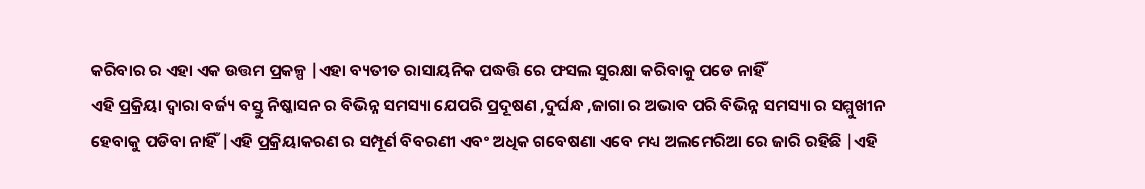କରିବାର ର ଏହା ଏକ ଉତ୍ତମ ପ୍ରକଳ୍ପ |ଏହା ବ୍ୟତୀତ ରାସାୟନିକ ପଦ୍ଧତ୍ତି ରେ ଫସଲ ସୁରକ୍ଷା କରିବାକୁ ପଡେ ନାହିଁ
ଏହି ପ୍ରକ୍ରିୟା ଦ୍ୱାରା ବର୍ଜ୍ୟ ବସ୍ତୁ ନିଷ୍କାସନ ର ବିଭିନ୍ନ ସମସ୍ୟା ଯେପରି ପ୍ରଦୂଷଣ ,ଦୁର୍ଘନ୍ଧ ,ଜାଗା ର ଅଭାବ ପରି ବିଭିନ୍ନ ସମସ୍ୟା ର ସମ୍ମୁଖୀନ ହେବାକୁ ପଡିବା ନାହିଁ |ଏହି ପ୍ରକ୍ରିୟାକରଣ ର ସମ୍ପୂର୍ଣ ବିବରଣୀ ଏବଂ ଅଧିକ ଗବେଷଣା ଏବେ ମଧ୍ୟ ଅଲମେରିଆ ରେ ଜାରି ରହିଛି |ଏହି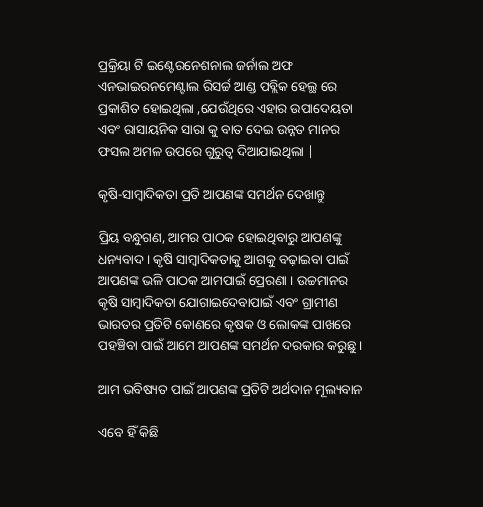ପ୍ରକ୍ରିୟା ଟି ଇଣ୍ଟେରନେଶନାଲ ଜର୍ନାଲ ଅଫ ଏନଭାଇରନମେଣ୍ଟାଲ ରିସର୍ଚ୍ଚ ଆଣ୍ଡ ପବ୍ଲିକ ହେଲ୍ଥ ରେ ପ୍ରକାଶିତ ହୋଇଥିଲା ,ଯେଉଁଥିରେ ଏହାର ଉପାଦେୟତା ଏବଂ ରାସାୟନିକ ସାରା କୁ ବାତ ଦେଇ ଉନ୍ନତ ମାନର ଫସଲ ଅମଳ ଉପରେ ଗୁରୁତ୍ୱ ଦିଆଯାଇଥିଲା |

କୃଷି-ସାମ୍ବାଦିକତା ପ୍ରତି ଆପଣଙ୍କ ସମର୍ଥନ ଦେଖାନ୍ତୁ

ପ୍ରିୟ ବନ୍ଧୁଗଣ, ଆମର ପାଠକ ହୋଇଥିବାରୁ ଆପଣଙ୍କୁ ଧନ୍ୟବାଦ । କୃଷି ସାମ୍ବାଦିକତାକୁ ଆଗକୁ ବଢ଼ାଇବା ପାଇଁ ଆପଣଙ୍କ ଭଳି ପାଠକ ଆମପାଇଁ ପ୍ରେରଣା । ଉଚ୍ଚମାନର କୃଷି ସାମ୍ବାଦିକତା ଯୋଗାଇଦେବାପାଇଁ ଏବଂ ଗ୍ରାମୀଣ ଭାରତର ପ୍ରତିଟି କୋଣରେ କୃଷକ ଓ ଲୋକଙ୍କ ପାଖରେ ପହଞ୍ଚିବା ପାଇଁ ଆମେ ଆପଣଙ୍କ ସମର୍ଥନ ଦରକାର କରୁଛୁ ।

ଆମ ଭବିଷ୍ୟତ ପାଇଁ ଆପଣଙ୍କ ପ୍ରତିଟି ଅର୍ଥଦାନ ମୂଲ୍ୟବାନ

ଏବେ ହିଁ କିଛି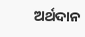ଅର୍ଥଦାନ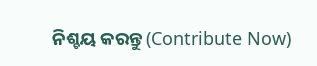ନିଶ୍ଚୟ କରନ୍ତୁ (Contribute Now)